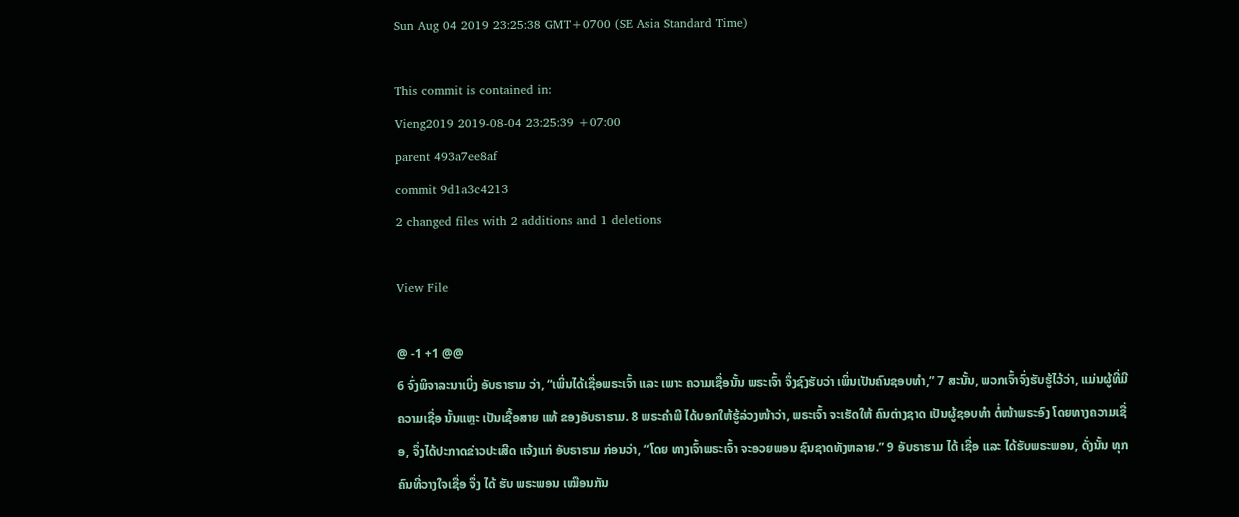Sun Aug 04 2019 23:25:38 GMT+0700 (SE Asia Standard Time)

This commit is contained in:
Vieng2019 2019-08-04 23:25:39 +07:00
parent 493a7ee8af
commit 9d1a3c4213
2 changed files with 2 additions and 1 deletions

View File

@ -1 +1 @@
6 ຈົ່ງພິຈາລະນາເບິ່ງ ອັບຣາຮາມ ວ່າ, “ເພິ່ນໄດ້ເຊື່ອພຣະເຈົ້າ ແລະ ເພາະ ຄວາມເຊື່ອນັ້ນ ພຣະເຈົ້າ ຈຶ່ງຊົງຮັບວ່າ ເພິ່ນເປັນຄົນຊອບທຳ,” 7 ສະນັ້ນ, ພວກເຈົ້າຈົ່ງຮັບຮູ້ໄວ້ວ່າ, ແມ່ນຜູ້ທີ່ມີຄວາມເຊື່ອ ນັ້ນແຫຼະ ເປັນເຊື້ອສາຍ ແທ້ ຂອງອັບຣາຮາມ. 8 ພຣະຄຳພີ ໄດ້ບອກໃຫ້ຮູ້ລ່ວງໜ້າວ່າ, ພຣະເຈົ້າ ຈະເຮັດໃຫ້ ຄົນຕ່າງຊາດ ເປັນຜູ້ຊອບທຳ ຕໍ່ໜ້າພຣະອົງ ໂດຍທາງຄວາມເຊື່ອ, ຈຶ່ງໄດ້ປະກາດຂ່າວປະເສີດ ແຈ້ງແກ່ ອັບຣາຮາມ ກ່ອນວ່າ, “ໂດຍ ທາງເຈົ້າພຣະເຈົ້າ ຈະອວຍພອນ ຊົນຊາດທັງຫລາຍ.” 9 ອັບຣາຮາມ ໄດ້ ເຊື່ອ ແລະ ໄດ້ຮັບພຣະພອນ, ດັ່ງນັ້ນ ທຸກຄົນທີ່ວາງໃຈເຊື່ອ ຈຶ່ງ ໄດ້ ຮັບ ພຣະພອນ ເໝືອນກັນ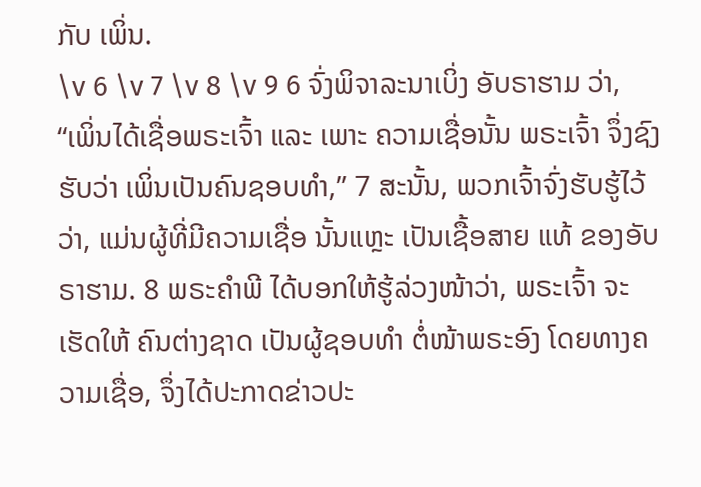ກັບ ເພິ່ນ.
\v 6 \v 7 \v 8 \v 9 6 ຈົ່ງພິຈາລະນາເບິ່ງ ອັບຣາຮາມ ວ່າ, “ເພິ່ນໄດ້ເຊື່ອພຣະເຈົ້າ ແລະ ເພາະ ຄວາມເຊື່ອນັ້ນ ພຣະເຈົ້າ ຈຶ່ງຊົງຮັບວ່າ ເພິ່ນເປັນຄົນຊອບທຳ,” 7 ສະນັ້ນ, ພວກເຈົ້າຈົ່ງຮັບຮູ້ໄວ້ວ່າ, ແມ່ນຜູ້ທີ່ມີຄວາມເຊື່ອ ນັ້ນແຫຼະ ເປັນເຊື້ອສາຍ ແທ້ ຂອງອັບຣາຮາມ. 8 ພຣະຄຳພີ ໄດ້ບອກໃຫ້ຮູ້ລ່ວງໜ້າວ່າ, ພຣະເຈົ້າ ຈະເຮັດໃຫ້ ຄົນຕ່າງຊາດ ເປັນຜູ້ຊອບທຳ ຕໍ່ໜ້າພຣະອົງ ໂດຍທາງຄວາມເຊື່ອ, ຈຶ່ງໄດ້ປະກາດຂ່າວປະ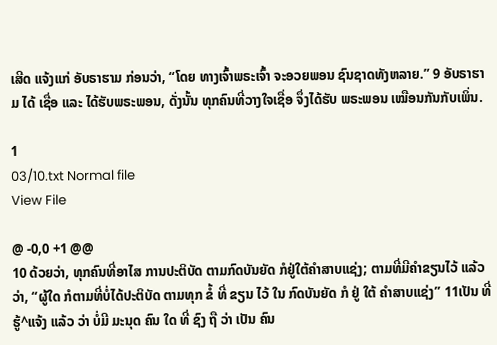ເສີດ ແຈ້ງແກ່ ອັບຣາຮາມ ກ່ອນວ່າ, “ໂດຍ ທາງເຈົ້າພຣະເຈົ້າ ຈະອວຍພອນ ຊົນຊາດທັງຫລາຍ.” 9 ອັບຣາຮາມ ໄດ້ ເຊື່ອ ແລະ ໄດ້ຮັບພຣະພອນ, ດັ່ງນັ້ນ ທຸກຄົນທີ່ວາງໃຈເຊື່ອ ຈຶ່ງໄດ້ຮັບ ພຣະພອນ ເໝືອນກັນກັບເພິ່ນ.

1
03/10.txt Normal file
View File

@ -0,0 +1 @@
10 ດ້ວຍວ່າ, ທຸກຄົນທີ່ອາໄສ ການປະຕິບັດ ຕາມກົດບັນຍັດ ກໍຢູ່ໃຕ້ຄຳສາບແຊ່ງ; ຕາມທີ່ມີຄຳຂຽນໄວ້ ແລ້ວວ່າ, “ຜູ້ໃດ ກໍຕາມທີ່ບໍ່ໄດ້ປະຕິບັດ ຕາມທຸກ ຂໍ້ ທີ່ ຂຽນ ໄວ້ ໃນ ກົດບັນຍັດ ກໍ ຢູ່ ໃຕ້ ຄຳສາບແຊ່ງ” 11ເປັນ ທີ່ ຮູ້^ແຈ້ງ ແລ້ວ ວ່າ ບໍ່ມີ ມະນຸດ ຄົນ ໃດ ທີ່ ຊົງ ຖື ວ່າ ເປັນ ຄົນ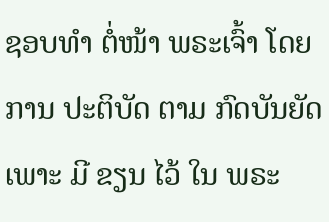ຊອບທຳ ຕໍ່ໜ້າ ພຣະເຈົ້າ ໂດຍ ການ ປະຕິບັດ ຕາມ ກົດບັນຍັດ ເພາະ ມີ ຂຽນ ໄວ້ ໃນ ພຣະ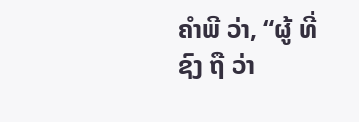ຄຳພີ ວ່າ, “ຜູ້ ທີ່ ຊົງ ຖື ວ່າ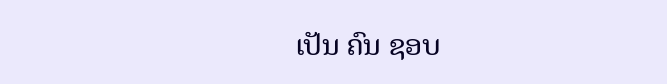ເປັນ ຄົນ ຊອບ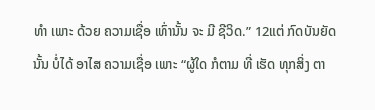ທຳ ເພາະ ດ້ວຍ ຄວາມເຊື່ອ ເທົ່ານັ້ນ ຈະ ມີ ຊີວິດ.” 12ແຕ່ ກົດບັນຍັດ ນັ້ນ ບໍ່ໄດ້ ອາໄສ ຄວາມເຊື່ອ ເພາະ “ຜູ້ໃດ ກໍຕາມ ທີ່ ເຮັດ ທຸກສິ່ງ ຕາ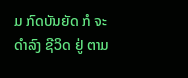ມ ກົດບັນຍັດ ກໍ ຈະ ດຳລົງ ຊີວິດ ຢູ່ ຕາມ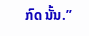ກົດ ນັ້ນ.”